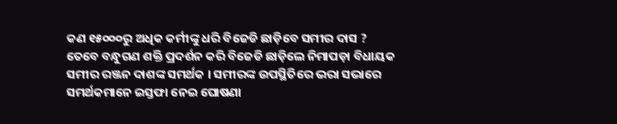କଣ ୧୫୦୦୦ରୁ ଅଧିକ କର୍ମୀଙ୍କୁ ଧରି ବିଜେଡି ଛାଡ଼ିବେ ସମୀର ଦାସ ?
ତେବେ ବନ୍ଧୁଗଣ ଶକ୍ତି ପ୍ରଦର୍ଶନ କରି ବିଜେଡି ଛାଡ଼ିଲେ ନିମାପଡ଼ା ବିଧାୟକ ସମୀର ରଞ୍ଜନ ଦାଶଙ୍କ ସମର୍ଥକ । ସମୀରଙ୍କ ଉପସ୍ଥିତିରେ ଭରା ସଭାରେ ସମର୍ଥକମାନେ ଇସ୍ତଫା ନେଇ ଘୋଷଣା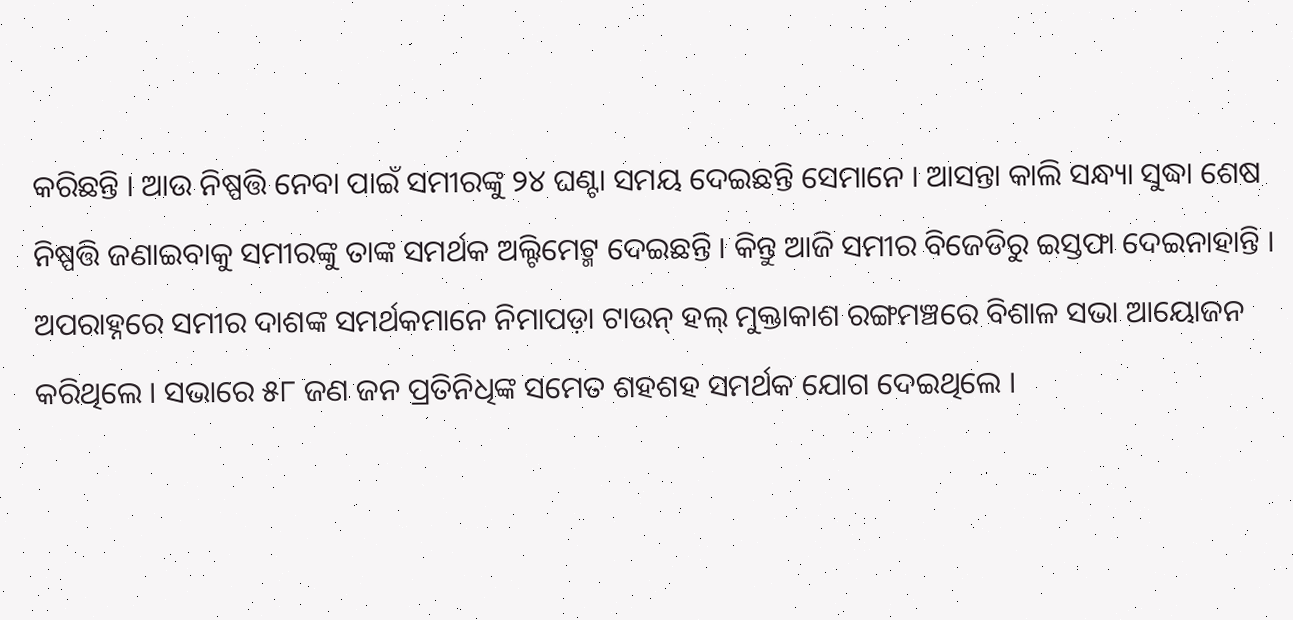କରିଛନ୍ତି । ଆଉ ନିଷ୍ପତ୍ତି ନେବା ପାଇଁ ସମୀରଙ୍କୁ ୨୪ ଘଣ୍ଟା ସମୟ ଦେଇଛନ୍ତି ସେମାନେ । ଆସନ୍ତା କାଲି ସନ୍ଧ୍ୟା ସୁଦ୍ଧା ଶେଷ ନିଷ୍ପତ୍ତି ଜଣାଇବାକୁ ସମୀରଙ୍କୁ ତାଙ୍କ ସମର୍ଥକ ଅଲ୍ଟିମେଟ୍ମ ଦେଇଛନ୍ତି । କିନ୍ତୁ ଆଜି ସମୀର ବିଜେଡିରୁ ଇସ୍ତଫା ଦେଇନାହାନ୍ତି ।
ଅପରାହ୍ନରେ ସମୀର ଦାଶଙ୍କ ସମର୍ଥକମାନେ ନିମାପଡ଼ା ଟାଉନ୍ ହଲ୍ ମୁକ୍ତାକାଶ ରଙ୍ଗମଞ୍ଚରେ ବିଶାଳ ସଭା ଆୟୋଜନ କରିଥିଲେ । ସଭାରେ ୫୮ ଜଣ ଜନ ପ୍ରତିନିଧିଙ୍କ ସମେତ ଶହଶହ ସମର୍ଥକ ଯୋଗ ଦେଇଥିଲେ ।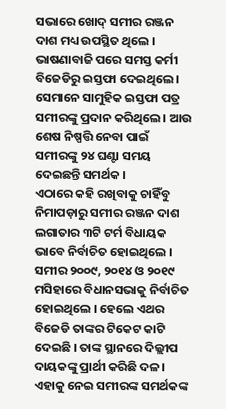ସଭାରେ ଖୋଦ୍ ସମୀର ରଞ୍ଜନ ଦାଶ ମଧ୍ୟ ଉପସ୍ଥିତ ଥିଲେ । ଭାଷଣାବାଜି ପରେ ସମସ୍ତ କର୍ମୀ ବିଜେଡିରୁ ଇସ୍ତଫା ଦେଇଥିଲେ । ସେମାନେ ସାମୁହିକ ଇସ୍ତଫା ପତ୍ର ସମୀରଙ୍କୁ ପ୍ରଦାନ କରିଥିଲେ । ଆଉ ଶେଷ ନିଷ୍ପତ୍ତି ନେବା ପାଇଁ ସମୀରଙ୍କୁ ୨୪ ଘଣ୍ଟା ସମୟ ଦେଇଛନ୍ତି ସମର୍ଥକ ।
ଏଠାରେ କହି ରଖିବାକୁ ଚାହିଁବୁ ନିମାପଡ଼ାରୁ ସମୀର ରଞ୍ଜନ ଦାଶ ଲଗାତାର ୩ଟି ଟର୍ମ ବିଧାୟକ ଭାବେ ନିର୍ବାଚିତ ହୋଇଥିଲେ । ସମୀର ୨୦୦୯, ୨୦୧୪ ଓ ୨୦୧୯ ମସିହାରେ ବିଧାନସଭାକୁ ନିର୍ବାଚିତ ହୋଇଥିଲେ । ହେଲେ ଏଥର ବିଜେଡି ତାଙ୍କର ଟିକେଟ କାଟି ଦେଇଛି । ତାଙ୍କ ସ୍ଥାନରେ ଦିଲ୍ଲୀପ ଦାୟକଙ୍କୁ ପ୍ରାର୍ଥୀ କରିଛି ଦଳ । ଏହାକୁ ନେଇ ସମୀରଙ୍କ ସମର୍ଥକଙ୍କ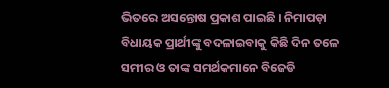ଭିତରେ ଅସନ୍ତୋଷ ପ୍ରକାଶ ପାଇଛି । ନିମାପଡ଼ା ବିଧାୟକ ପ୍ରାର୍ଥୀଙ୍କୁ ବଦଳାଇବାକୁ କିଛି ଦିନ ତଳେ ସମୀର ଓ ତାଙ୍କ ସମର୍ଥକମାନେ ବିଜେଡି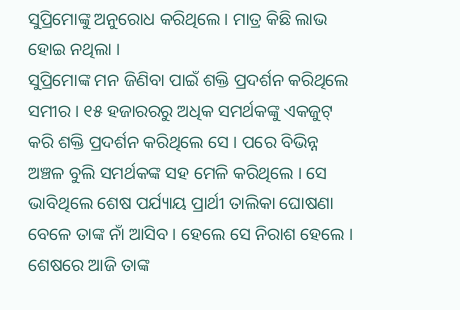ସୁପ୍ରିମୋଙ୍କୁ ଅନୁରୋଧ କରିଥିଲେ । ମାତ୍ର କିଛି ଲାଭ ହୋଇ ନଥିଲା ।
ସୁପ୍ରିମୋଙ୍କ ମନ ଜିଣିବା ପାଇଁ ଶକ୍ତି ପ୍ରଦର୍ଶନ କରିଥିଲେ ସମୀର । ୧୫ ହଜାରରରୁ ଅଧିକ ସମର୍ଥକଙ୍କୁ ଏକଜୁଟ୍ କରି ଶକ୍ତି ପ୍ରଦର୍ଶନ କରିଥିଲେ ସେ । ପରେ ବିଭିନ୍ନ ଅଞ୍ଚଳ ବୁଲି ସମର୍ଥକଙ୍କ ସହ ମେଳି କରିଥିଲେ । ସେ ଭାବିଥିଲେ ଶେଷ ପର୍ଯ୍ୟାୟ ପ୍ରାର୍ଥୀ ତାଲିକା ଘୋଷଣା ବେଳେ ତାଙ୍କ ନାଁ ଆସିବ । ହେଲେ ସେ ନିରାଶ ହେଲେ । ଶେଷରେ ଆଜି ତାଙ୍କ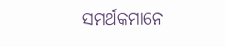ସମର୍ଥକମାନେ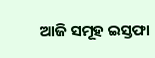ଆଜି ସମୂହ ଇସ୍ତଫା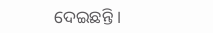ଦେଇଛନ୍ତି ।